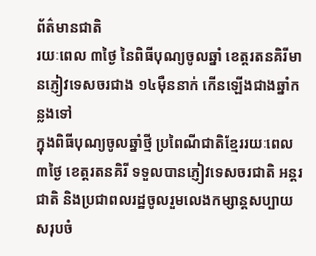ព័ត៌មានជាតិ
រយៈពេល ៣ថ្ងៃ នៃពិធីបុណ្យចូលឆ្នាំ ខេត្តរតនគិរីមានភ្ញៀវទេសចរជាង ១៤ម៉ឺននាក់ កើនឡើងជាងឆ្នាំកន្លងទៅ
ក្នុងពិធីបុណ្យចូលឆ្នាំថ្មី ប្រពៃណីជាតិខ្មែររយៈពេល ៣ថ្ងៃ ខេត្តរតនគិរី ទទួលបានភ្ញៀវទេសចរជាតិ អន្តរជាតិ និងប្រជាពលរដ្ឋចូលរួមលេងកម្សាន្តសប្បាយសរុបចំ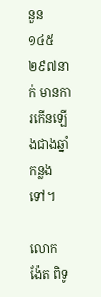នួន ១៤៥ ២៩៧នាក់ មានការកើនឡើងជាងឆ្នាំកន្លងទៅ។

លោក ង៉ែត ពិទូ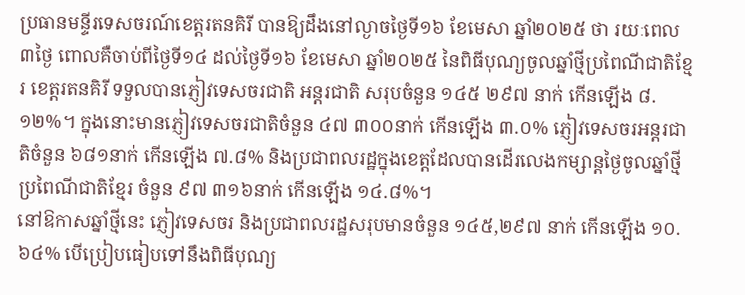ប្រធានមន្ទីរទេសចរណ៍ខេត្តរតនគិរី បានឱ្យដឹងនៅល្ងាចថ្ងៃទី១៦ ខែមេសា ឆ្នាំ២០២៥ ថា រយៈពេល ៣ថ្ងៃ ពោលគឺចាប់ពីថ្ងៃទី១៤ ដល់ថ្ងៃទី១៦ ខែមេសា ឆ្នាំ២០២៥ នៃពិធីបុណ្យចូលឆ្នាំថ្មីប្រពៃណីជាតិខ្មែរ ខេត្តរតនគិរី ទទួលបានភ្ញៀវទេសចរជាតិ អន្តរជាតិ សរុបចំនួន ១៤៥ ២៩៧ នាក់ កើនឡើង ៨.១២%។ ក្នុងនោះមានភ្ញៀវទេសចរជាតិចំនួន ៤៧ ៣០០នាក់ កើនឡើង ៣.០% ភ្ញៀវទេសចរអន្តរជាតិចំនួន ៦៨១នាក់ កើនឡើង ៧.៨% និងប្រជាពលរដ្ឋក្នុងខេត្តដែលបានដើរលេងកម្សាន្តថ្ងៃចូលឆ្នាំថ្មីប្រពៃណីជាតិខ្មែរ ចំនួន ៩៧ ៣១៦នាក់ កើនឡើង ១៤.៨%។
នៅឱកាសឆ្នាំថ្មីនេះ ភ្ញៀវទេសចរ និងប្រជាពលរដ្ឋសរុបមានចំនួន ១៤៥,២៩៧ នាក់ កើនឡើង ១០.៦៤% បើប្រៀបធៀបទៅនឹងពិធីបុណ្យ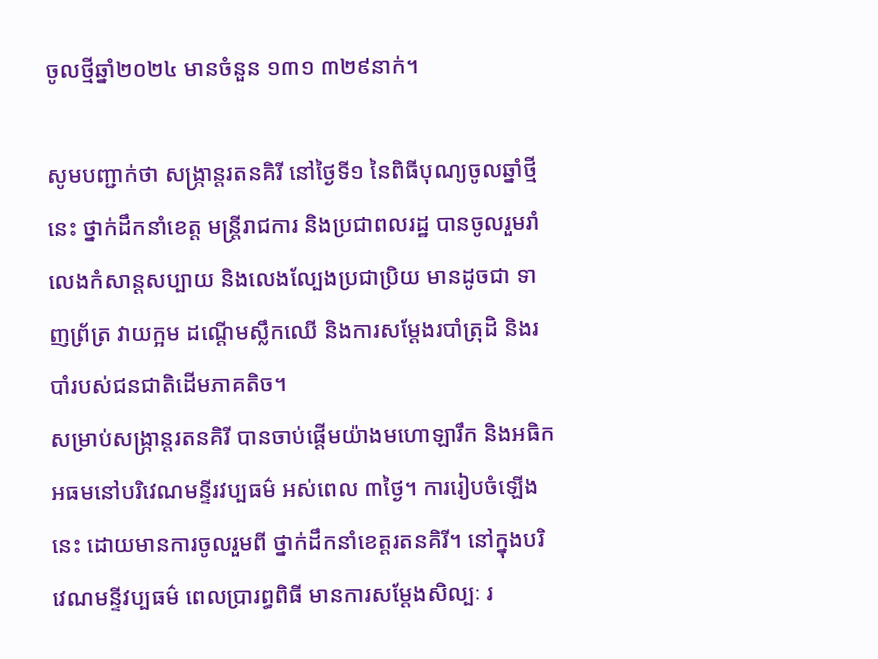ចូលថ្មីឆ្នាំ២០២៤ មានចំនួន ១៣១ ៣២៩នាក់។

សូមបញ្ជាក់ថា សង្រ្កាន្តរតនគិរី នៅថ្ងៃទី១ នៃពិធីបុណ្យចូលឆ្នាំថ្មីនេះ ថ្នាក់ដឹកនាំខេត្ត មន្រ្តីរាជការ និងប្រជាពលរដ្ឋ បានចូលរួមរាំលេងកំសាន្តសប្បាយ និងលេងល្បែងប្រជាប្រិយ មានដូចជា ទាញព្រ័ត្រ វាយក្អម ដណ្តើមស្លឹកឈើ និងការសម្តែងរបាំត្រុដិ និងរបាំរបស់ជនជាតិដើមភាគតិច។
សម្រាប់សង្រ្កាន្តរតនគិរី បានចាប់ផ្តើមយ៉ាងមហោឡារឹក និងអធិកអធមនៅបរិវេណមន្ទីរវប្បធម៌ អស់ពេល ៣ថ្ងៃ។ ការរៀបចំឡើងនេះ ដោយមានការចូលរួមពី ថ្នាក់ដឹកនាំខេត្តរតនគិរី។ នៅក្នុងបរិវេណមន្ទីវប្បធម៌ ពេលប្រារព្ធពិធី មានការសម្តែងសិល្បៈ រ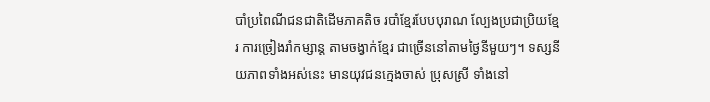បាំប្រពៃណីជនជាតិដើមភាគតិច របាំខ្មែរបែបបុរាណ ល្បែងប្រជាប្រិយខ្មែរ ការច្រៀងរាំកម្សាន្ត តាមចង្វាក់ខ្មែរ ជាច្រើននៅតាមថ្ងៃនីមួយៗ។ ទស្សនីយភាពទាំងអស់នេះ មានយុវជនក្មេងចាស់ ប្រុសស្រី ទាំងនៅ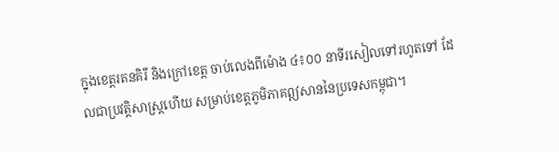ក្នុងខេត្តរតនគិរី និងក្រៅខេត្ត ចាប់លេងពីម៉ោង ៤៖០០ នាទីរសៀលទៅរហូតទៅ ដែលជាប្រវត្តិសាស្ត្រហើយ សម្រាប់ខេត្តភូមិភាគឦសាននៃប្រទេសកម្ពុជា។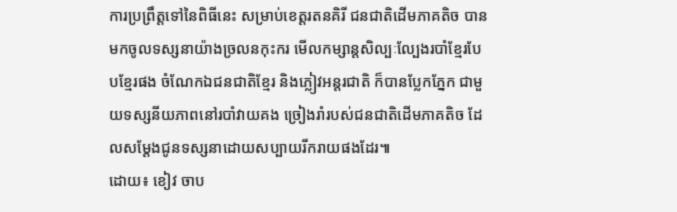ការប្រព្រឹត្តទៅនៃពិធីនេះ សម្រាប់ខេត្តរតនគិរី ជនជាតិដើមភាគតិច បានមកចូលទស្សនាយ៉ាងច្រលនកុះករ មើលកម្សាន្តសិល្បៈល្បែងរបាំខ្មែរបែបខ្មែរផង ចំណែកឯជនជាតិខ្មែរ និងភ្លៀវអន្តរជាតិ ក៏បានប្លែកភ្នែក ជាមួយទស្សនីយភាពនៅរបាំវាយគង ច្រៀងរាំរបស់ជនជាតិដើមភាគតិច ដែលសម្តែងជូនទស្សនាដោយសប្បាយរីករាយផងដែរ៕
ដោយ៖ ខៀវ ចាប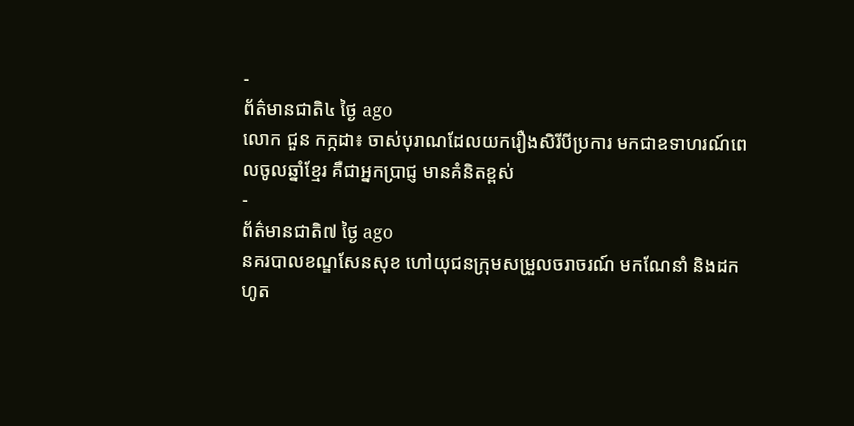-
ព័ត៌មានជាតិ៤ ថ្ងៃ ago
លោក ជួន កក្កដា៖ ចាស់បុរាណដែលយករឿងសិរីបីប្រការ មកជាឧទាហរណ៍ពេលចូលឆ្នាំខ្មែរ គឺជាអ្នកប្រាជ្ញ មានគំនិតខ្ពស់
-
ព័ត៌មានជាតិ៧ ថ្ងៃ ago
នគរបាលខណ្ឌសែនសុខ ហៅយុជនក្រុមសម្រួលចរាចរណ៍ មកណែនាំ និងដកហូត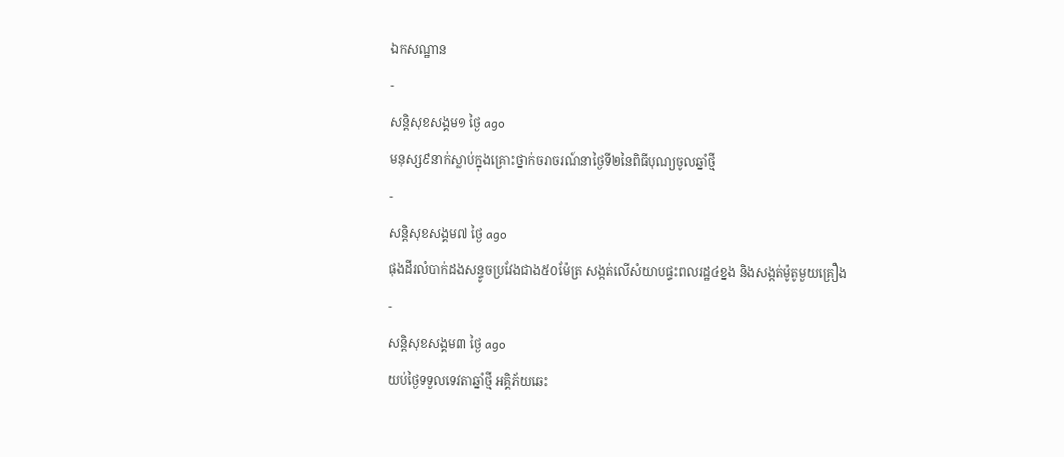ឯកសណ្ឋាន
-
សន្តិសុខសង្គម១ ថ្ងៃ ago
មនុស្ស៩នាក់ស្លាប់ក្នុងគ្រោះថ្នាក់ចរាចរណ៍នាថ្ងៃទី២នៃពិធីបុណ្យចូលឆ្នាំថ្មី
-
សន្តិសុខសង្គម៧ ថ្ងៃ ago
ផុងដីរលំបាក់ដងសន្ទូចប្រវែងជាង៥០ម៉ែត្រ សង្កត់លើសំយាបផ្ទះពលរដ្ឋ៤ខ្នង និងសង្កត់ម៉ូតូមួយគ្រឿង
-
សន្តិសុខសង្គម៣ ថ្ងៃ ago
យប់ថ្ងៃទទួលទេវតាឆ្នាំថ្មី អគ្គិភ័យឆេះ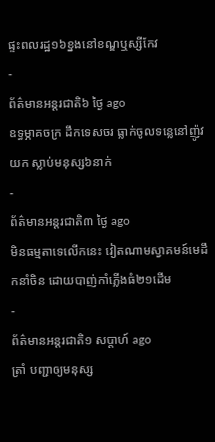ផ្ទះពលរដ្ឋ១៦ខ្នងនៅខណ្ឌឬស្សីកែវ
-
ព័ត៌មានអន្ដរជាតិ៦ ថ្ងៃ ago
ឧទ្ធម្ភាគចក្រ ដឹកទេសចរ ធ្លាក់ចូលទន្លេនៅញ៉ូវយក ស្លាប់មនុស្ស៦នាក់
-
ព័ត៌មានអន្ដរជាតិ៣ ថ្ងៃ ago
មិនធម្មតាទេលើកនេះ វៀតណាមស្វាគមន៍មេដឹកនាំចិន ដោយបាញ់កាំភ្លើងធំ២១ដើម
-
ព័ត៌មានអន្ដរជាតិ១ សប្តាហ៍ ago
ត្រាំ បញ្ជាឲ្យមនុស្ស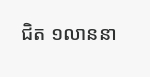ជិត ១លាននា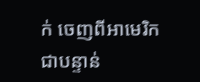ក់ ចេញពីអាមេរិក ជាបន្ទាន់